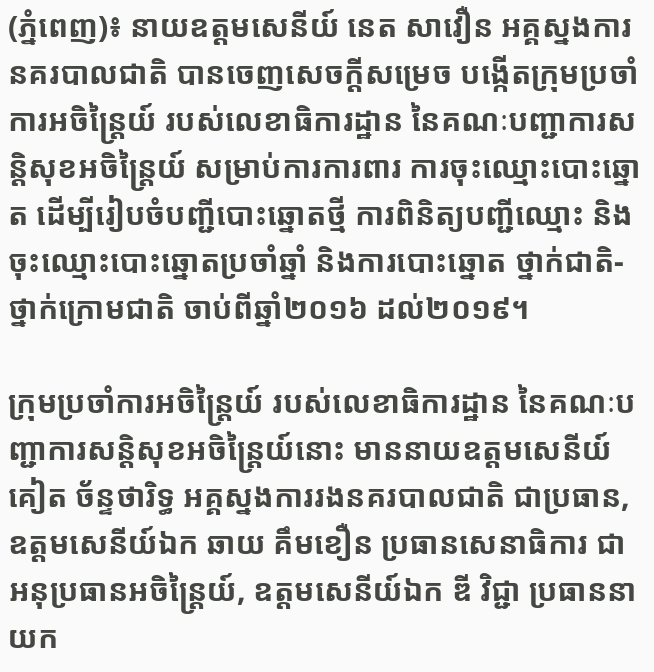(ភ្នំពេញ)៖ នាយឧត្តមសេនីយ៍ នេត សាវឿន អគ្គស្នងការនគរបាលជាតិ បានចេញសេចក្តីសម្រេច បង្កើតក្រុមប្រចាំការអចិន្ត្រៃយ៍ របស់លេខាធិការដ្ឋាន នៃគណៈបញ្ជាការសន្តិសុខអចិន្ត្រៃយ៍ សម្រាប់ការការពារ ការចុះឈ្មោះបោះឆ្នោត ដើម្បីរៀបចំបញ្ជីបោះឆ្នោតថ្មី ការពិនិត្យបញ្ជីឈ្មោះ និងចុះឈ្មោះបោះឆ្នោតប្រចាំឆ្នាំ និងការបោះឆ្នោត ថ្នាក់ជាតិ-ថ្នាក់ក្រោមជាតិ ចាប់ពីឆ្នាំ២០១៦ ដល់២០១៩។

ក្រុមប្រចាំការអចិន្ត្រៃយ៍ របស់លេខាធិការដ្ឋាន នៃគណៈបញ្ជាការសន្តិសុខអចិន្ត្រៃយ៍នោះ មាននាយឧត្តមសេនីយ៍ គៀត ច័ន្ទថារិទ្ធ អគ្គស្នងការរងនគរបាលជាតិ ជាប្រធាន, ឧត្តមសេនីយ៍ឯក ឆាយ គឹមខឿន ប្រធានសេនាធិការ ជាអនុប្រធានអចិន្ត្រៃយ៍, ឧត្តមសេនីយ៍ឯក ឌី វិជ្ជា ប្រធាននាយក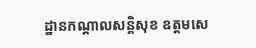ដ្ឋានកណ្តាលសន្តិសុខ ឧត្តមសេ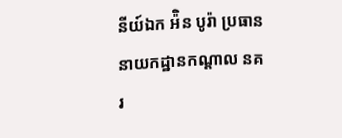នីយ៍ឯក អ៉ិន បូរ៉ា ប្រធាននាយកដ្ឋានកណ្តាល នគរ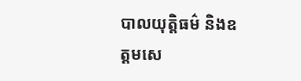បាលយុត្តិធម៌ និងឧត្តមសេ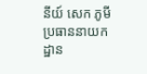នីយ៍ សេក ភូមី ប្រធាននាយកដ្ឋាន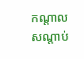កណ្តាល សណ្តាប់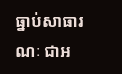ធ្នាប់សាធារណៈ ជាអ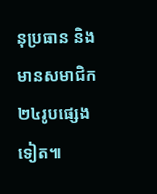នុប្រធាន និងមានសមាជិក២៤រូបផ្សេងទៀត៕